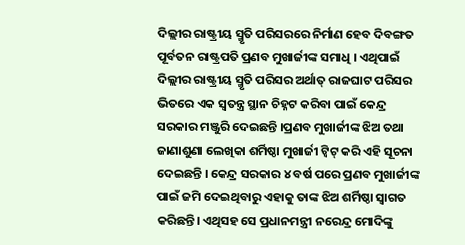ଦିଲ୍ଲୀର ରାଷ୍ଟ୍ରୀୟ ସ୍ମୃତି ପରିସରରେ ନିର୍ମାଣ ହେବ ଦିବଙ୍ଗତ ପୂର୍ବତନ ରାଷ୍ଟ୍ରପତି ପ୍ରଣବ ମୁଖାର୍ଜୀଙ୍କ ସମାଧି । ଏଥିପାଇଁ ଦିଲ୍ଲୀର ରାଷ୍ଟ୍ରୀୟ ସ୍ମୃତି ପରିସର ଅର୍ଥାତ୍ ରାଜଘାଟ ପରିସର ଭିତରେ ଏକ ସ୍ୱତନ୍ତ୍ର ସ୍ଥାନ ଚିହ୍ନଟ କରିବା ପାଇଁ କେନ୍ଦ୍ର ସରକାର ମଞ୍ଜୁରି ଦେଇଛନ୍ତି ।ପ୍ରଣବ ମୁଖାର୍ଜୀଙ୍କ ଝିଅ ତଥା ଜାଣାଶୁଣା ଲେଖିକା ଶର୍ମିଷ୍ଠା ମୁଖାର୍ଜୀ ଟ୍ୱିଟ୍ କରି ଏହି ସୂଚନା ଦେଇଛନ୍ତି । କେନ୍ଦ୍ର ସରକାର ୪ ବର୍ଷ ପରେ ପ୍ରଣବ ମୁଖାର୍ଜୀଙ୍କ ପାଇଁ ଜମି ଦେଇଥିବାରୁ ଏହାକୁ ତାଙ୍କ ଝିଅ ଶର୍ମିଷ୍ଠା ସ୍ୱାଗତ କରିଛନ୍ତି। ଏଥିସହ ସେ ପ୍ରଧାନମନ୍ତ୍ରୀ ନରେନ୍ଦ୍ର ମୋଦିଙ୍କୁ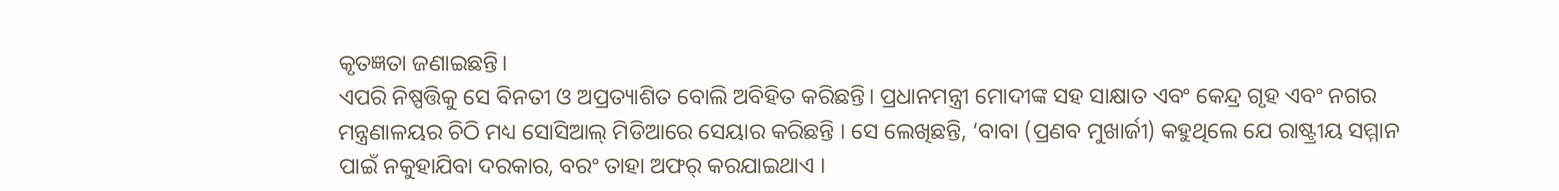କୃତଜ୍ଞତା ଜଣାଇଛନ୍ତି।
ଏପରି ନିଷ୍ପତ୍ତିକୁ ସେ ବିନତୀ ଓ ଅପ୍ରତ୍ୟାଶିତ ବୋଲି ଅବିହିତ କରିଛନ୍ତି। ପ୍ରଧାନମନ୍ତ୍ରୀ ମୋଦୀଙ୍କ ସହ ସାକ୍ଷାତ ଏବଂ କେନ୍ଦ୍ର ଗୃହ ଏବଂ ନଗର ମନ୍ତ୍ରଣାଳୟର ଚିଠି ମଧ୍ୟ ସୋସିଆଲ୍ ମିଡିଆରେ ସେୟାର କରିଛନ୍ତି । ସେ ଲେଖିଛନ୍ତି, ‘ବାବା (ପ୍ରଣବ ମୁଖାର୍ଜୀ) କହୁଥିଲେ ଯେ ରାଷ୍ଟ୍ରୀୟ ସମ୍ମାନ ପାଇଁ ନକୁହାଯିବା ଦରକାର, ବରଂ ତାହା ଅଫର୍ କରଯାଇଥାଏ ।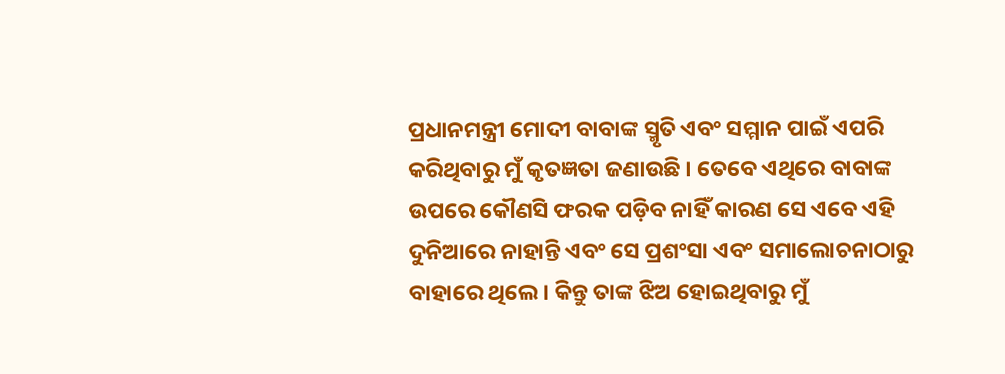ପ୍ରଧାନମନ୍ତ୍ରୀ ମୋଦୀ ବାବାଙ୍କ ସ୍ମୃତି ଏବଂ ସମ୍ମାନ ପାଇଁ ଏପରି କରିଥିବାରୁ ମୁଁ କୃତଜ୍ଞତା ଜଣାଉଛି । ତେବେ ଏଥିରେ ବାବାଙ୍କ ଉପରେ କୌଣସି ଫରକ ପଡ଼ିବ ନାହିଁ କାରଣ ସେ ଏବେ ଏହି ଦୁନିଆରେ ନାହାନ୍ତି ଏବଂ ସେ ପ୍ରଶଂସା ଏବଂ ସମାଲୋଚନାଠାରୁ ବାହାରେ ଥିଲେ । କିନ୍ତୁ ତାଙ୍କ ଝିଅ ହୋଇଥିବାରୁ ମୁଁ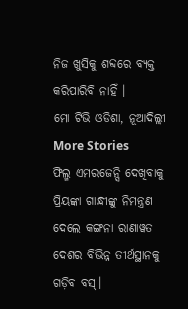ନିଜ ଖୁସିକୁ ଶବ୍ଦରେ ବ୍ୟକ୍ତ କରିପାରିବି ନାହିଁ ।
ମୋ ଟିଭି ଓଡିଶା, ନୂଆଦିଲ୍ଲୀ
More Stories
ଫିଲ୍ମ ଏମରଜେନ୍ସି ଦେଖିବାକୁ ପ୍ରିୟଙ୍କା ଗାନ୍ଧୀଙ୍କୁ ନିମନ୍ତ୍ରଣ ଦେଲେ କଙ୍ଗନା ରାଣାୱତ
ଦେଶର ବିଭିନ୍ନ ତୀର୍ଥସ୍ଥାନକୁ ଗଡ଼ିବ ବସ୍।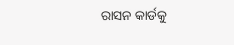ରାସନ କାର୍ଡକୁ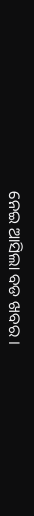ନେଇ ଆସିଲା ବଡ ଖବର ।